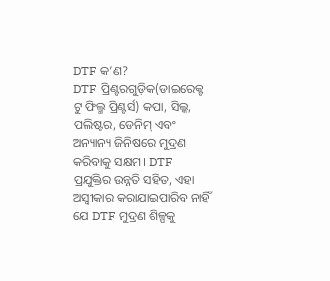DTF କ’ଣ?
DTF ପ୍ରିଣ୍ଟରଗୁଡ଼ିକ(ଡାଇରେକ୍ଟ ଟୁ ଫିଲ୍ମ ପ୍ରିଣ୍ଟର୍ସ) କପା, ସିଲ୍କ, ପଲିଷ୍ଟର, ଡେନିମ୍ ଏବଂ ଅନ୍ୟାନ୍ୟ ଜିନିଷରେ ମୁଦ୍ରଣ କରିବାକୁ ସକ୍ଷମ। DTF ପ୍ରଯୁକ୍ତିର ଉନ୍ନତି ସହିତ, ଏହା ଅସ୍ୱୀକାର କରାଯାଇପାରିବ ନାହିଁ ଯେ DTF ମୁଦ୍ରଣ ଶିଳ୍ପକୁ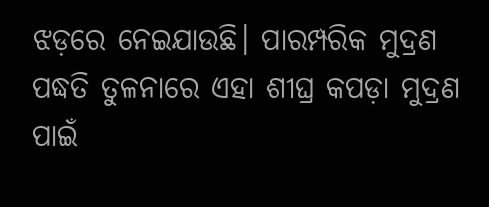ଝଡ଼ରେ ନେଇଯାଉଛି। ପାରମ୍ପରିକ ମୁଦ୍ରଣ ପଦ୍ଧତି ତୁଳନାରେ ଏହା ଶୀଘ୍ର କପଡ଼ା ମୁଦ୍ରଣ ପାଇଁ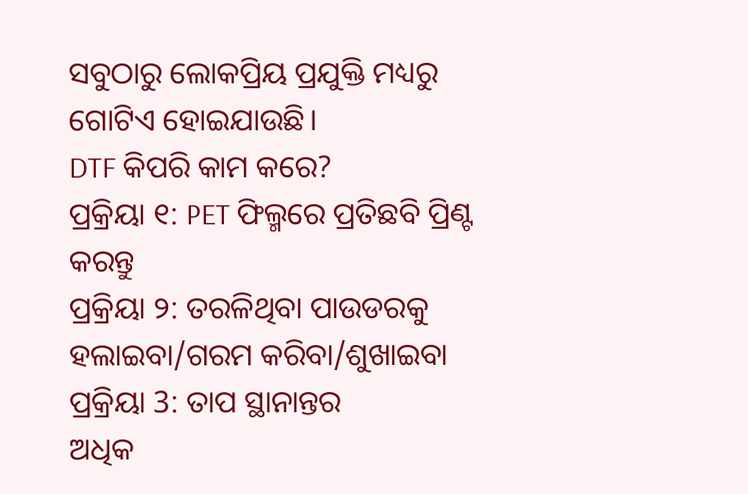ସବୁଠାରୁ ଲୋକପ୍ରିୟ ପ୍ରଯୁକ୍ତି ମଧ୍ୟରୁ ଗୋଟିଏ ହୋଇଯାଉଛି।
DTF କିପରି କାମ କରେ?
ପ୍ରକ୍ରିୟା ୧: PET ଫିଲ୍ମରେ ପ୍ରତିଛବି ପ୍ରିଣ୍ଟ କରନ୍ତୁ
ପ୍ରକ୍ରିୟା ୨: ତରଳିଥିବା ପାଉଡରକୁ ହଲାଇବା/ଗରମ କରିବା/ଶୁଖାଇବା
ପ୍ରକ୍ରିୟା 3: ତାପ ସ୍ଥାନାନ୍ତର
ଅଧିକ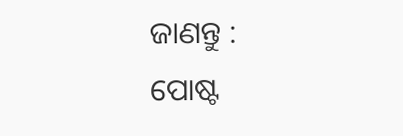ଜାଣନ୍ତୁ :
ପୋଷ୍ଟ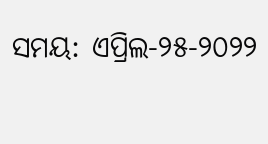ସମୟ: ଏପ୍ରିଲ-୨୫-୨୦୨୨